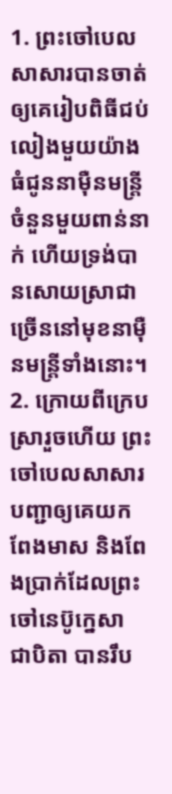1. ព្រះចៅបេលសាសារបានចាត់ឲ្យគេរៀបពិធីជប់លៀងមួយយ៉ាងធំជូននាម៉ឺនមន្ត្រី ចំនួនមួយពាន់នាក់ ហើយទ្រង់បានសោយស្រាជាច្រើននៅមុខនាម៉ឺនមន្ត្រីទាំងនោះ។
2. ក្រោយពីក្រេបស្រារួចហើយ ព្រះចៅបេលសាសារបញ្ជាឲ្យគេយកពែងមាស និងពែងប្រាក់ដែលព្រះចៅនេប៊ូក្នេសា ជាបិតា បានរឹប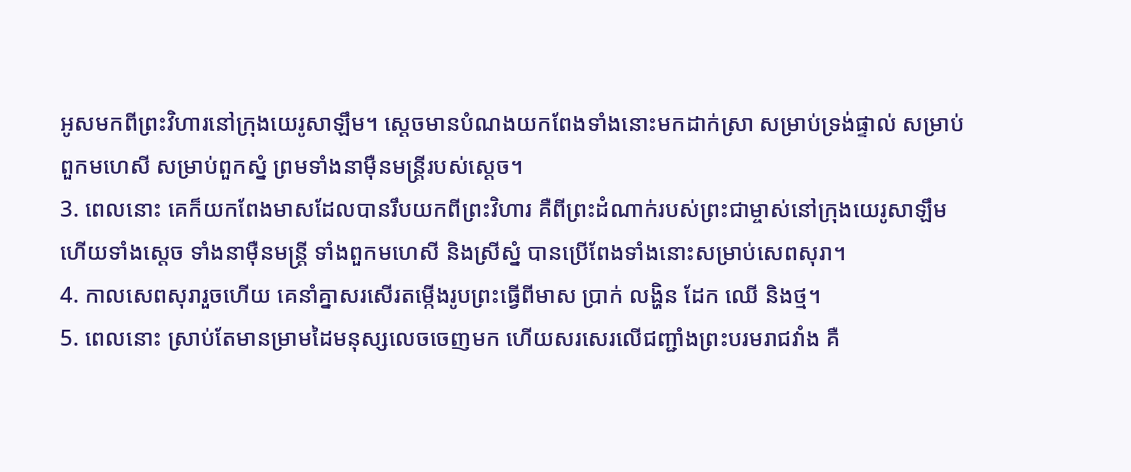អូសមកពីព្រះវិហារនៅក្រុងយេរូសាឡឹម។ ស្ដេចមានបំណងយកពែងទាំងនោះមកដាក់ស្រា សម្រាប់ទ្រង់ផ្ទាល់ សម្រាប់ពួកមហេសី សម្រាប់ពួកស្នំ ព្រមទាំងនាម៉ឺនមន្ត្រីរបស់ស្ដេច។
3. ពេលនោះ គេក៏យកពែងមាសដែលបានរឹបយកពីព្រះវិហារ គឺពីព្រះដំណាក់របស់ព្រះជាម្ចាស់នៅក្រុងយេរូសាឡឹម ហើយទាំងស្ដេច ទាំងនាម៉ឺនមន្ត្រី ទាំងពួកមហេសី និងស្រីស្នំ បានប្រើពែងទាំងនោះសម្រាប់សេពសុរា។
4. កាលសេពសុរារួចហើយ គេនាំគ្នាសរសើរតម្កើងរូបព្រះធ្វើពីមាស ប្រាក់ លង្ហិន ដែក ឈើ និងថ្ម។
5. ពេលនោះ ស្រាប់តែមានម្រាមដៃមនុស្សលេចចេញមក ហើយសរសេរលើជញ្ជាំងព្រះបរមរាជវាំង គឺ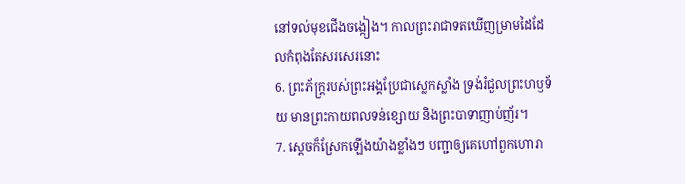នៅទល់មុខជើងចង្កៀង។ កាលព្រះរាជាទតឃើញម្រាមដៃដែលកំពុងតែសរសេរនោះ
6. ព្រះភ័ក្ត្ររបស់ព្រះអង្គប្រែជាស្លេកស្លាំង ទ្រង់រំជួលព្រះហឫទ័យ មានព្រះកាយពលទន់ខ្សោយ និងព្រះបាទាញាប់ញ័រ។
7. ស្ដេចក៏ស្រែកឡើងយ៉ាងខ្លាំងៗ បញ្ជាឲ្យគេហៅពួកហោរា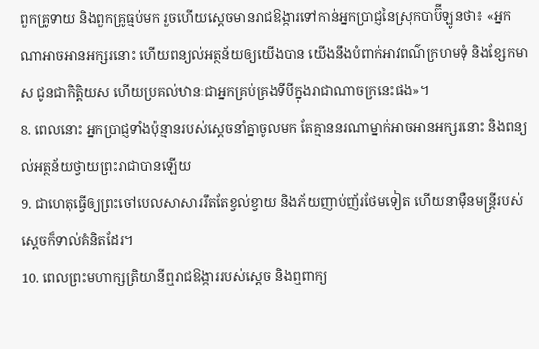ពួកគ្រូទាយ និងពួកគ្រូធ្មប់មក រួចហើយស្ដេចមានរាជឱង្ការទៅកាន់អ្នកប្រាជ្ញនៃស្រុកបាប៊ីឡូនថា៖ «អ្នកណាអាចអានអក្សរនោះ ហើយពន្យល់អត្ថន័យឲ្យយើងបាន យើងនឹងបំពាក់អាវពណ៌ក្រហមទុំ និងខ្សែកមាស ជូនជាកិត្តិយស ហើយប្រគល់ឋានៈជាអ្នកគ្រប់គ្រងទីបីក្នុងរាជាណាចក្រនេះផង»។
8. ពេលនោះ អ្នកប្រាជ្ញទាំងប៉ុន្មានរបស់ស្ដេចនាំគ្នាចូលមក តែគ្មាននរណាម្នាក់អាចអានអក្សរនោះ និងពន្យល់អត្ថន័យថ្វាយព្រះរាជាបានឡើយ
9. ជាហេតុធ្វើឲ្យព្រះចៅបេលសាសាររឹតតែខ្វល់ខ្វាយ និងភ័យញាប់ញ័រថែមទៀត ហើយនាម៉ឺនមន្ត្រីរបស់ស្ដេចក៏ទាល់គំនិតដែរ។
10. ពេលព្រះមហាក្សត្រិយានីឮរាជឱង្ការរបស់ស្ដេច និងឮពាក្យ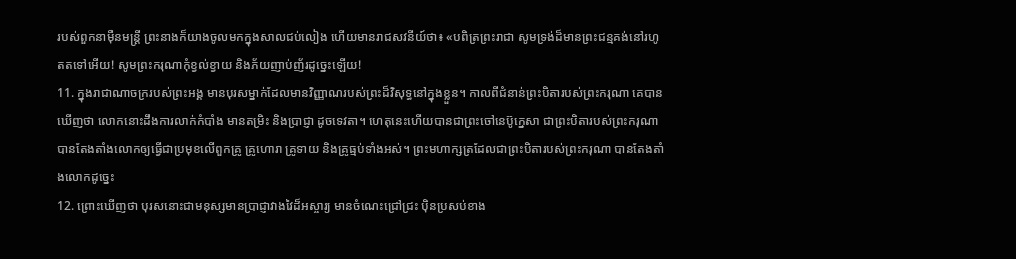របស់ពួកនាម៉ឺនមន្ត្រី ព្រះនាងក៏យាងចូលមកក្នុងសាលជប់លៀង ហើយមានរាជសវនីយ៍ថា៖ «បពិត្រព្រះរាជា សូមទ្រង់ដ៏មានព្រះជន្មគង់នៅរហូតតទៅអើយ! សូមព្រះករុណាកុំខ្វល់ខ្វាយ និងភ័យញាប់ញ័រដូច្នេះឡើយ!
11. ក្នុងរាជាណាចក្ររបស់ព្រះអង្គ មានបុរសម្នាក់ដែលមានវិញ្ញាណរបស់ព្រះដ៏វិសុទ្ធនៅក្នុងខ្លួន។ កាលពីជំនាន់ព្រះបិតារបស់ព្រះករុណា គេបានឃើញថា លោកនោះដឹងការលាក់កំបាំង មានតម្រិះ និងប្រាជ្ញា ដូចទេវតា។ ហេតុនេះហើយបានជាព្រះចៅនេប៊ូក្នេសា ជាព្រះបិតារបស់ព្រះករុណា បានតែងតាំងលោកឲ្យធ្វើជាប្រមុខលើពួកគ្រូ គ្រូហោរា គ្រូទាយ និងគ្រូធ្មប់ទាំងអស់។ ព្រះមហាក្សត្រដែលជាព្រះបិតារបស់ព្រះករុណា បានតែងតាំងលោកដូច្នេះ
12. ព្រោះឃើញថា បុរសនោះជាមនុស្សមានប្រាជ្ញាវាងវៃដ៏អស្ចារ្យ មានចំណេះជ្រៅជ្រះ ប៉ិនប្រសប់ខាង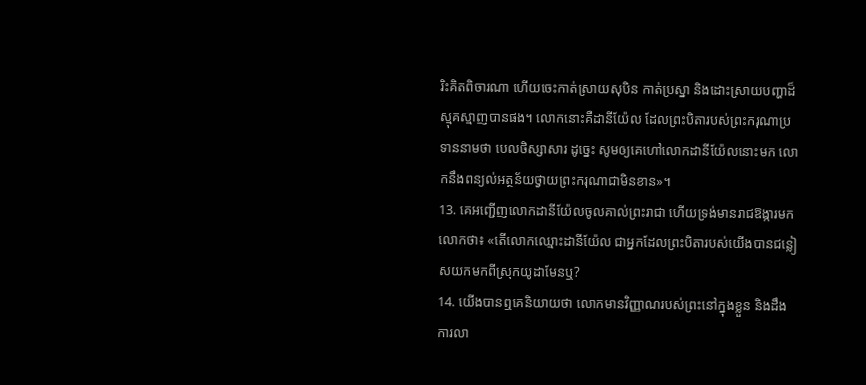រិះគិតពិចារណា ហើយចេះកាត់ស្រាយសុបិន កាត់ប្រស្នា និងដោះស្រាយបញ្ហាដ៏ស្មុគស្មាញបានផង។ លោកនោះគឺដានីយ៉ែល ដែលព្រះបិតារបស់ព្រះករុណាប្រទាននាមថា បេលថិស្សាសារ ដូច្នេះ សូមឲ្យគេហៅលោកដានីយ៉ែលនោះមក លោកនឹងពន្យល់អត្ថន័យថ្វាយព្រះករុណាជាមិនខាន»។
13. គេអញ្ជើញលោកដានីយ៉ែលចូលគាល់ព្រះរាជា ហើយទ្រង់មានរាជឱង្ការមកលោកថា៖ «តើលោកឈ្មោះដានីយ៉ែល ជាអ្នកដែលព្រះបិតារបស់យើងបានជន្លៀសយកមកពីស្រុកយូដាមែនឬ?
14. យើងបានឮគេនិយាយថា លោកមានវិញ្ញាណរបស់ព្រះនៅក្នុងខ្លួន និងដឹងការលា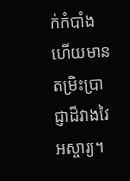ក់កំបាំង ហើយមានតម្រិះប្រាជ្ញាដ៏វាងវៃអស្ចារ្យ។